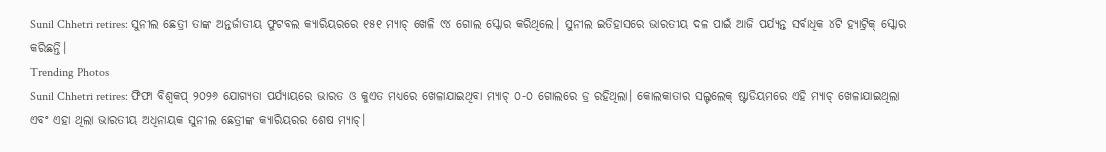Sunil Chhetri retires: ସୁନୀଲ ଛେତ୍ରୀ ତାଙ୍କ ଅନ୍ତର୍ଜାତୀୟ ଫୁଟବଲ କ୍ୟାରିୟରରେ ୧୫୧ ମ୍ୟାଚ୍ ଖେଳି ୯୪ ଗୋଲ ସ୍କୋର କରିଥିଲେ। ସୁନୀଲ ଇତିହାସରେ ଭାରତୀୟ ଦଳ ପାଇଁ ଆଜି ପର୍ଯ୍ୟନ୍ତ ସର୍ବାଧିକ ୪ଟି ହ୍ୟାଟ୍ରିକ୍ ସ୍କୋର କରିଛନ୍ତି।
Trending Photos
Sunil Chhetri retires: ଫିଫା ବିଶ୍ୱକପ୍ ୨୦୨୬ ଯୋଗ୍ୟତା ପର୍ଯ୍ୟାୟରେ ଭାରତ ଓ କୁଏତ ମଧ୍ୟରେ ଖେଳାଯାଇଥିବା ମ୍ୟାଚ୍ ୦-୦ ଗୋଲରେ ଡ୍ର ରହିଥିଲା। କୋଲକାତାର ସଲ୍ଟଲେକ୍ ଷ୍ଟାଡିୟମରେ ଏହି ମ୍ୟାଚ୍ ଖେଳାଯାଇଥିଲା ଏବଂ ଏହା ଥିଲା ଭାରତୀୟ ଅଧିନାୟକ ସୁନୀଲ ଛେତ୍ରୀଙ୍କ କ୍ୟାରିୟରର ଶେଷ ମ୍ୟାଚ୍।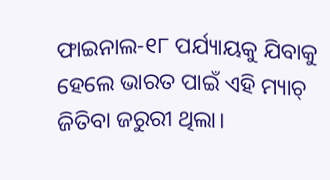ଫାଇନାଲ-୧୮ ପର୍ଯ୍ୟାୟକୁ ଯିବାକୁ ହେଲେ ଭାରତ ପାଇଁ ଏହି ମ୍ୟାଚ୍ ଜିତିବା ଜରୁରୀ ଥିଲା।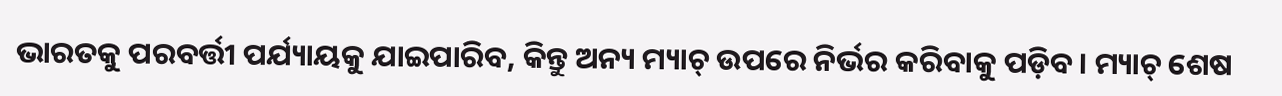ଭାରତକୁ ପରବର୍ତ୍ତୀ ପର୍ଯ୍ୟାୟକୁ ଯାଇପାରିବ, କିନ୍ତୁ ଅନ୍ୟ ମ୍ୟାଚ୍ ଉପରେ ନିର୍ଭର କରିବାକୁ ପଡ଼ିବ। ମ୍ୟାଚ୍ ଶେଷ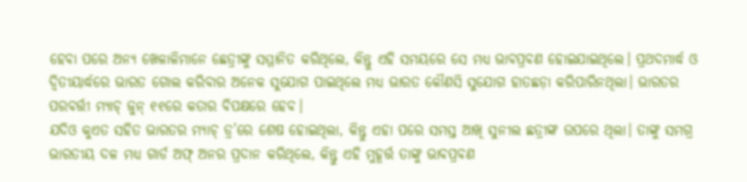ହେବା ପରେ ଅନ୍ୟ ଖେଳାଳିମାନେ ଛେତ୍ରୀଙ୍କୁ ସମ୍ମାନିତ କରିଥିଲେ, କିନ୍ତୁ ଏହି ସମୟରେ ସେ ମଧ୍ୟ ଭାବପ୍ରବଣ ହୋଇଯାଇଥିଲେ। ପ୍ରଥଦମାର୍ଦ୍ଧ ଓ ଦ୍ଵିତୀୟାର୍ଦ୍ଧରେ ଭାରତ ଗୋଲ କରିବାର ଅନେକ ସୁଯୋଗ ପାଇଥିଲେ ମଧ୍ୟ ଭାରତ କୌଣସି ସୁଯୋଗ ହାତଛଡ଼ା କରିପାରିନଥିଲା। ଭାରତର ପରବର୍ତ୍ତୀ ମ୍ୟାଚ୍ ଜୁନ୍ ୧୧ରେ କତାର ବିପକ୍ଷରେ ହେବ।
ଯଦିଓ କୁଏତ ସହିତ ଭାରତର ମ୍ୟାଚ୍ ଡ୍ର’ରେ ଶେଷ ହୋଇଥିଲା, କିନ୍ତୁ ଏହା ପରେ ସମସ୍ତ ଆଖି ସୁନୀଲ ଛତ୍ରୀଙ୍କ ଉପରେ ଥିଲା। ତାଙ୍କୁ ସମଗ୍ର ଭାରତୀୟ ଦଳ ମଧ୍ୟ ଗାର୍ଡ ଅଫ୍ ଅନର ପ୍ରଦାନ କରିଥିଲେ, କିନ୍ତୁ ଏହି ମୁହୂର୍ତ୍ତ ତାଙ୍କୁ ଭାବପ୍ରବଣ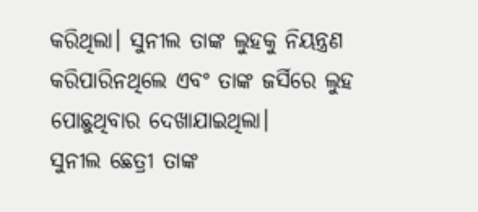କରିଥିଲା। ସୁନୀଲ ତାଙ୍କ ଲୁହକୁ ନିୟନ୍ତ୍ରଣ କରିପାରିନଥିଲେ ଏବଂ ତାଙ୍କ ଜର୍ସିରେ ଲୁହ ପୋଛୁଥିବାର ଦେଖାଯାଇଥିଲା।
ସୁନୀଲ ଛେତ୍ରୀ ତାଙ୍କ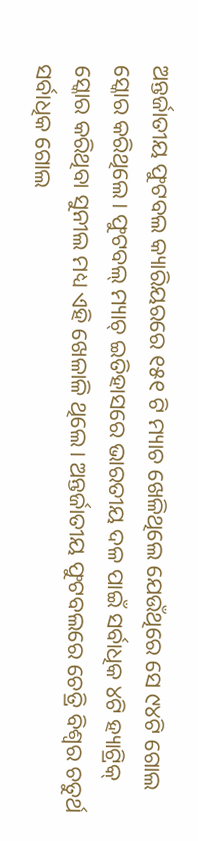ଅନ୍ତର୍ଜାତୀୟ ଫୁଟବଲ କ୍ୟାରିୟରରେ ୧୫୧ ଟି ମ୍ୟାଚ ଖେଳିଥିଲେ ଯେଉଁଥିରେ ସେ ୯୪ଟି ଗୋଲ ସ୍କୋର କରିଥିଲେ। ଫୁଟବଲ୍ ମ୍ୟାଚ୍ ଇତିହାସରେ ଭାରତୀୟ ଦଳ ପାଇଁ ସର୍ବାଧିକ ୪ଟି ହ୍ୟାଟ୍ରିକ୍ ସ୍କୋର କରିଥିବା ସୁନୀଲ ମଧ୍ୟ ଏହି ଖେଳାଳି ଥିଲେ। ଅନ୍ତର୍ଜାତୀୟ ଫୁଟବଲରେ ଚେତ୍ରି ବିଶ୍ୱର ଚତୁର୍ଥ ସର୍ବାଧିକ ଗୋଲ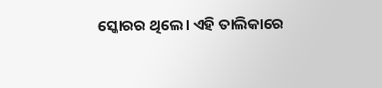ସ୍କୋରର ଥିଲେ। ଏହି ତାଲିକାରେ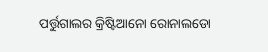ପର୍ତ୍ତୁଗାଲର କ୍ରିଷ୍ଟିଆନୋ ରୋନାଲଡୋ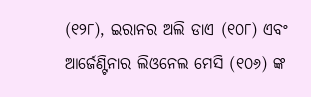(୧୨୮), ଇରାନର ଅଲି ଡାଏ (୧୦୮) ଏବଂ ଆର୍ଜେଣ୍ଟିନାର ଲିଓନେଲ ମେସି (୧୦୬) ଙ୍କ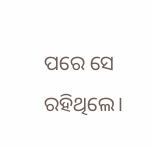ପରେ ସେ ରହିଥିଲେ।